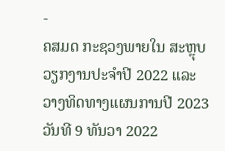-
ຄສມດ ກະຊວງພາຍໃນ ສະຫຼຸບວຽກງານປະຈໍາປີ 2022 ແລະ ວາງທິດທາງແຜນການປີ 2023
ວັນທີ 9 ທັນວາ 2022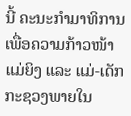ນີ້ ຄະນະກໍາມາທິການເພື່ອຄວາມກ້າວໜ້າແມ່ຍິງ ແລະ ແມ່-ເດັກ ກະຊວງພາຍໃນ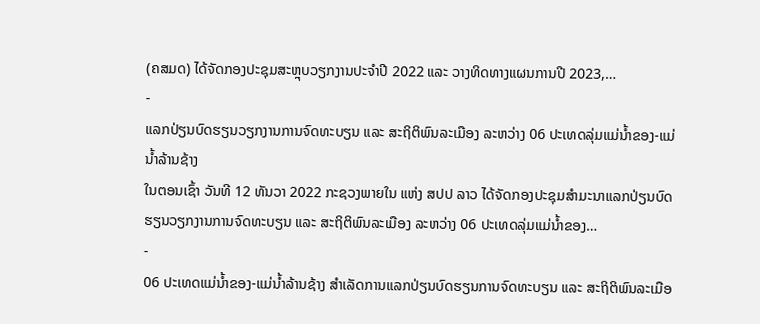(ຄສມດ) ໄດ້ຈັດກອງປະຊຸມສະຫຼຸບວຽກງານປະຈໍາປີ 2022 ແລະ ວາງທິດທາງແຜນການປີ 2023,…
-
ແລກປ່ຽນບົດຮຽນວຽກງານການຈົດທະບຽນ ແລະ ສະຖິຕິພົນລະເມືອງ ລະຫວ່າງ 06 ປະເທດລຸ່ມແມ່ນໍ້າຂອງ-ແມ່ນໍ້າລ້ານຊ້າງ
ໃນຕອນເຊົ້າ ວັນທີ 12 ທັນວາ 2022 ກະຊວງພາຍໃນ ແຫ່ງ ສປປ ລາວ ໄດ້ຈັດກອງປະຊຸມສໍາມະນາແລກປ່ຽນບົດຮຽນວຽກງານການຈົດທະບຽນ ແລະ ສະຖິຕິພົນລະເມືອງ ລະຫວ່າງ 06 ປະເທດລຸ່ມແມ່ນໍ້າຂອງ…
-
06 ປະເທດແມ່ນໍ້າຂອງ-ແມ່ນໍ້າລ້ານຊ້າງ ສໍາເລັດການແລກປ່ຽນບົດຮຽນການຈົດທະບຽນ ແລະ ສະຖິຕິພົນລະເມືອ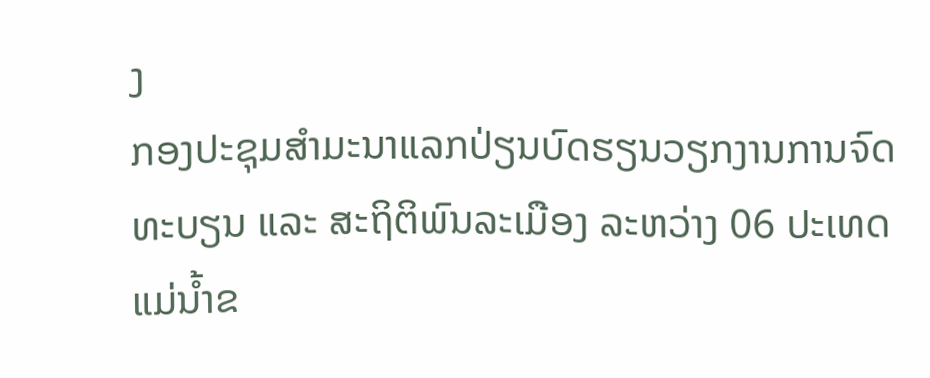ງ
ກອງປະຊຸມສໍາມະນາແລກປ່ຽນບົດຮຽນວຽກງານການຈົດທະບຽນ ແລະ ສະຖິຕິພົນລະເມືອງ ລະຫວ່າງ 06 ປະເທດແມ່ນໍ້າຂ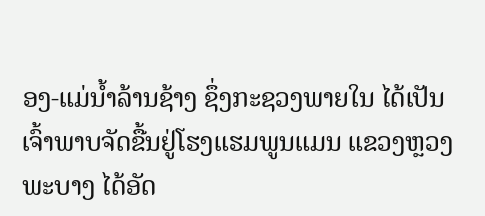ອງ-ແມ່ນໍ້າລ້ານຊ້າງ ຊຶ່ງກະຊວງພາຍໃນ ໄດ້ເປັນເຈົ້າພາບຈັດຂື້ນຢູ່ໂຮງແຮມພູນແມນ ແຂວງຫຼວງພະບາງ ໄດ້ອັດ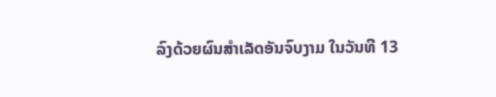ລົງດ້ວຍຜົນສໍາເລັດອັນຈົບງາມ ໃນວັນທີ 13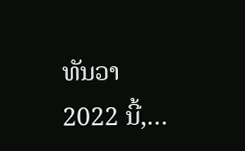ທັນວາ 2022 ນີ້,…